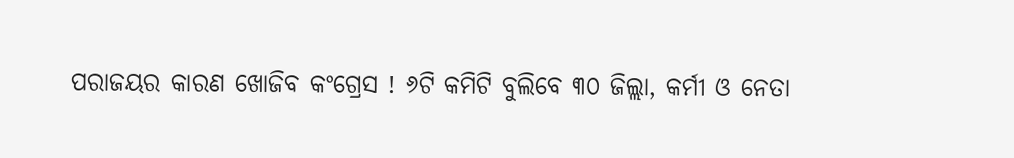ପରାଜୟର କାରଣ ଖୋଜିବ କଂଗ୍ରେସ ! ୬ଟି କମିଟି ବୁଲିବେ ୩୦ ଜିଲ୍ଲା, କର୍ମୀ ଓ ନେତା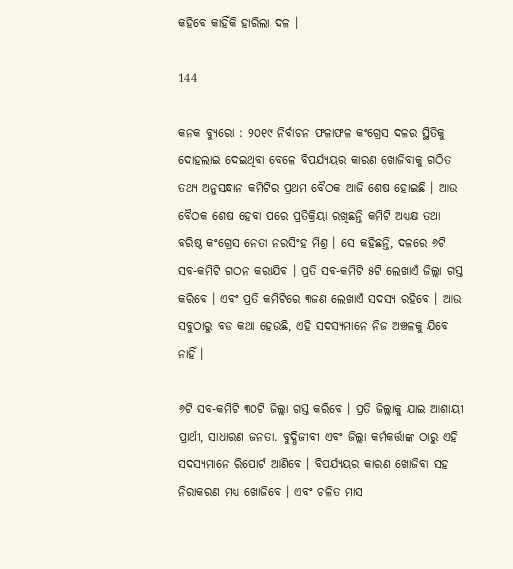କହିବେ କାହିଁକି ହାରିଲା ଦଳ ।

144

କନକ ବ୍ୟୁରୋ : ୨୦୧୯ ନିର୍ବାଚନ ଫଳାଫଳ କଂଗ୍ରେସ ଦଳର ସ୍ଥିତିକୁ ଦୋହଲାଇ ଦେଇଥିବା ବେଳେ ବିପର୍ଯ୍ୟୟର କାରଣ ଖୋଜିବାକୁ ଗଠିତ ତଥ୍ୟ ଅନୁସନ୍ଧାନ କମିଟିର ପ୍ରଥମ ବୈଠକ ଆଜି ଶେଷ ହୋଇଛି । ଆଉ ବୈଠକ ଶେଷ ହେବା ପରେ ପ୍ରତିକ୍ରିୟା ରଖିଛନ୍ତି କମିଟି ଅଧ୍ୟକ୍ଷ ତଥା ବରିଷ୍ଠ କଂଗ୍ରେସ ନେତା ନରସିଂହ ମିଶ୍ର । ସେ କହିଛନ୍ତି, ଦଳରେ ୬ଟି ସବ-କମିଟି ଗଠନ କରାଯିବ । ପ୍ରତି ସବ-କମିଟି ୫ଟି ଲେଖାଏଁ ଜିଲ୍ଲା ଗସ୍ତ କରିବେ । ଏବଂ ପ୍ରତି କମିଟିରେ ୩ଜଣ ଲେଖାଏଁ ସଦସ୍ୟ ରହିବେ । ଆଉ ସବୁଠାରୁ ବଡ କଥା ହେଉଛି, ଏହି ସଦସ୍ୟମାନେ ନିଜ ଅଞ୍ଚଳକୁ ଯିବେ ନାହିଁ ।

୬ଟି ସବ-କମିଟି ୩୦ଟି ଜିଲ୍ଲା ଗସ୍ତ କରିବେ । ପ୍ରତି ଜିଲ୍ଲାକୁ ଯାଇ ଆଶାୟୀ ପ୍ରାର୍ଥୀ, ସାଧାରଣ ଜନତା. ବୁଦ୍ଧିଜୀବୀ ଏବଂ ଜିଲ୍ଲା କର୍ମକର୍ତ୍ତାଙ୍କ ଠାରୁ ଏହି ସଦସ୍ୟମାନେ ରିପୋର୍ଟ ଆଣିବେ । ବିପର୍ଯ୍ୟୟର କାରଣ ଖୋଜିବା ସହ ନିରାକରଣ ମଧ୍ୟ ଖୋଜିବେ । ଏବଂ ଚଳିତ ମାସ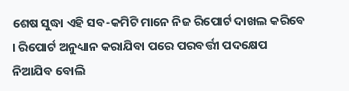ଶେଷ ସୁଦ୍ଧା ଏହି ସବ-କମିଟି ମାନେ ନିଜ ରିପୋର୍ଟ ଦାଖଲ କରିବେ । ରିପୋର୍ଟ ଅନୁଧ୍ୟାନ କରାଯିବା ପରେ ପରବର୍ତ୍ତୀ ପଦକ୍ଷେପ ନିଆଯିବ ବୋଲି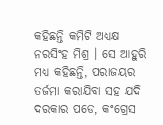କହିଛନ୍ତି କମିଟି ଅଧ୍ୟକ୍ଷ ନରସିଂହ ମିଶ୍ର । ସେ ଆହୁରି ମଧ୍ୟ କହିଛନ୍ତି, ପରାଜୟର ତର୍ଜମା କରାଯିବା ସହ ଯଦି ଦରକାର ପଡେ, କଂଗ୍ରେସ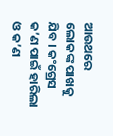ଆଉଥରେ ଲୋକଙ୍କ ପାଖକୁ ଯିବ । କଂଗ୍ରେସ କ’ଣ ପାଇଁ ହାରିଲା ଓ କ’ଣ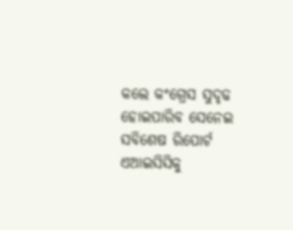କଲେ କଂଗ୍ରେସ ସୁଦୃଢ ହୋଇପାରିବ ସେନେଇ ସବିଶେଷ ରିପୋର୍ଟ ଏଆଇସିସିକୁ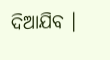ଦିଆଯିବ ।